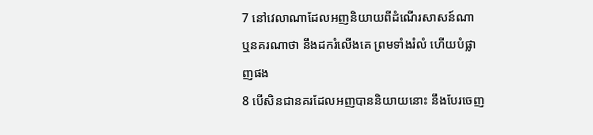7 នៅវេលាណាដែលអញនិយាយពីដំណើរសាសន៍ណា ឬនគរណាថា នឹងដករំលើងគេ ព្រមទាំងរំលំ ហើយបំផ្លាញផង
8 បើសិនជានគរដែលអញបាននិយាយនោះ នឹងបែរចេញ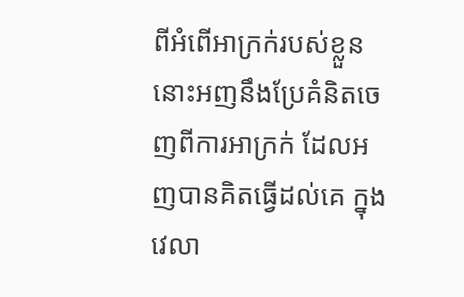ពីអំពើអាក្រក់របស់ខ្លួន នោះអញនឹងប្រែគំនិតចេញពីការអាក្រក់ ដែលអញបានគិតធ្វើដល់គេ ក្នុងវេលា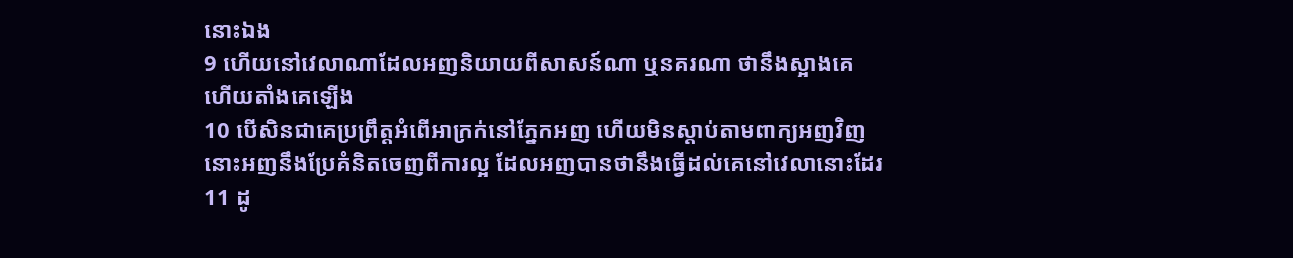នោះឯង
9 ហើយនៅវេលាណាដែលអញនិយាយពីសាសន៍ណា ឬនគរណា ថានឹងស្អាងគេ ហើយតាំងគេឡើង
10 បើសិនជាគេប្រព្រឹត្តអំពើអាក្រក់នៅភ្នែកអញ ហើយមិនស្តាប់តាមពាក្យអញវិញ នោះអញនឹងប្រែគំនិតចេញពីការល្អ ដែលអញបានថានឹងធ្វើដល់គេនៅវេលានោះដែរ
11 ដូ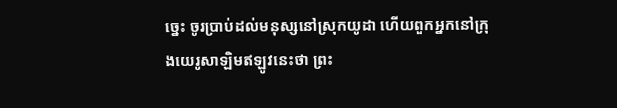ច្នេះ ចូរប្រាប់ដល់មនុស្សនៅស្រុកយូដា ហើយពួកអ្នកនៅក្រុងយេរូសាឡិមឥឡូវនេះថា ព្រះ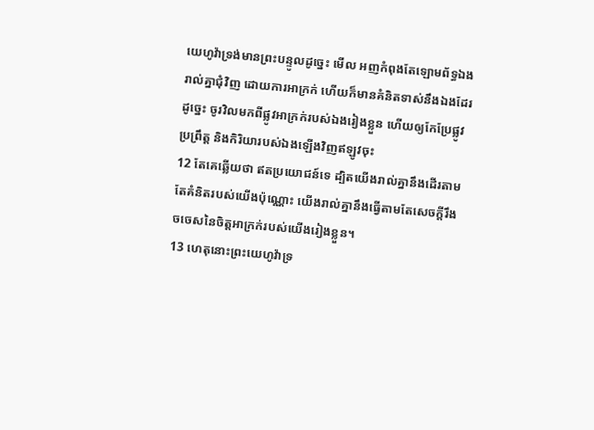យេហូវ៉ាទ្រង់មានព្រះបន្ទូលដូច្នេះ មើល អញកំពុងតែឡោមព័ទ្ធឯងរាល់គ្នាជុំវិញ ដោយការអាក្រក់ ហើយក៏មានគំនិតទាស់នឹងឯងដែរ ដូច្នេះ ចូរវិលមកពីផ្លូវអាក្រក់របស់ឯងរៀងខ្លួន ហើយឲ្យកែប្រែផ្លូវប្រព្រឹត្ត និងកិរិយារបស់ឯងឡើងវិញឥឡូវចុះ
12 តែគេឆ្លើយថា ឥតប្រយោជន៍ទេ ដ្បិតយើងរាល់គ្នានឹងដើរតាមតែគំនិតរបស់យើងប៉ុណ្ណោះ យើងរាល់គ្នានឹងធ្វើតាមតែសេចក្តីរឹងចចេសនៃចិត្តអាក្រក់របស់យើងរៀងខ្លួន។
13 ហេតុនោះព្រះយេហូវ៉ាទ្រ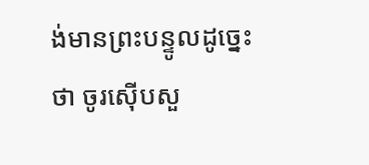ង់មានព្រះបន្ទូលដូច្នេះថា ចូរស៊ើបសួ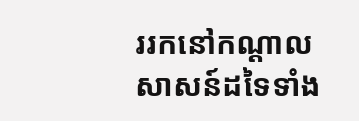ររកនៅកណ្តាលសាសន៍ដទៃទាំង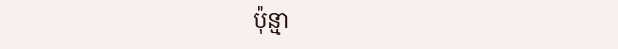ប៉ុន្មា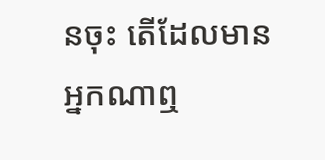នចុះ តើដែលមានអ្នកណាឮ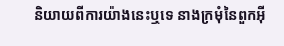និយាយពីការយ៉ាងនេះឬទេ នាងក្រមុំនៃពួកអ៊ី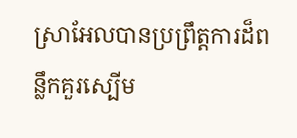ស្រាអែលបានប្រព្រឹត្តការដ៏ពន្លឹកគួរស្បើម